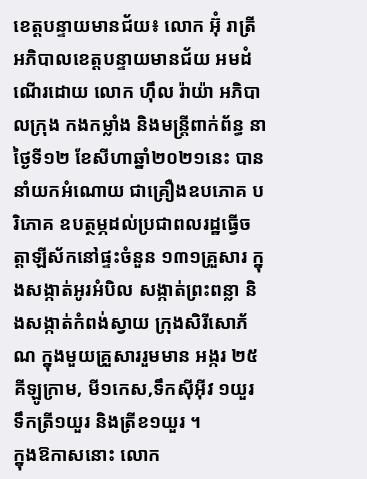ខេត្តបន្ទាយមានជ័យ៖ លោក អ៊ុំ រាត្រី អភិបាលខេត្តបន្ទាយមានជ័យ អមដំណើរដោយ លោក ហ៊ឹល រ៉ាយ៉ា អភិបាលក្រុង កងកម្លាំង និងមន្ត្រីពាក់ព័ន្ធ នាថ្ងៃទី១២ ខែសីហាឆ្នាំ២០២១នេះ បាននាំយកអំណោយ ជាគ្រឿងឧបភោគ បរិភោគ ឧបត្ថម្ភដល់ប្រជាពលរដ្ឋធ្វើចត្តាឡីស័កនៅផ្ទះចំនួន ១៣១គ្រួសារ ក្នុងសង្កាត់អូរអំបិល សង្កាត់ព្រះពន្លា និងសង្កាត់កំពង់ស្វាយ ក្រុងសិរីសោភ័ណ ក្នុងមួយគ្រួសាររួមមាន អង្ករ ២៥គីឡូក្រាម, មី១កេស,ទឹកស៊ីអុីវ ១យួរ ទឹកត្រី១យួរ និងត្រីខ១យួរ ។
ក្នុងឱកាសនោះ លោក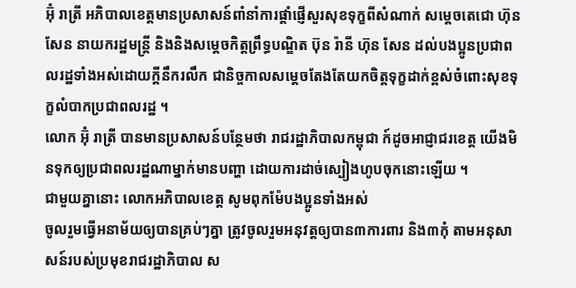អ៊ុំ រាត្រី អភិបាលខេត្តមានប្រសាសន៍ពាំនាំការផ្តាំផ្ញើសួរសុខទុក្ខពីសំណាក់ សម្តេចតេជោ ហ៊ុន សែន នាយករដ្ឋមន្ត្រី និងនិងសម្តេចកិត្តព្រឹទ្ធបណ្ឌិត ប៊ុន រ៉ានី ហ៊ុន សែន ដល់បងប្អូនប្រជាពលរដ្ឋទាំងអស់ដោយក្តីនឹករលឹក ជានិច្ចកាលសម្តេចតែងតែយកចិត្តទុក្ខដាក់ខ្ពស់ចំពោះសុខទុក្ខលំបាកប្រជាពលរដ្ឋ ។
លោក អ៊ុំ រាត្រី បានមានប្រសាសន៍បន្ថែមថា រាជរដ្ឋាភិបាលកម្ពុជា ក៍ដូចអាជ្ញាជរខេត្ត យើងមិនទុកឲ្យប្រជាពលរដ្ឋណាម្នាក់មានបញ្ហា ដោយការដាច់ស្បៀងហូបចុកនោះឡើយ ។
ជាមួយគ្នានោះ លោកអភិបាលខេត្ត សូមពុកម៉ែបងប្អូនទាំងអស់
ចូលរួមធ្វើអនាម័យឲ្យបានគ្រប់ៗគ្នា ត្រូវចូលរួមអនុវត្តឲ្យបាន៣ការពារ និង៣កុំ តាមអនុសាសន៍របស់ប្រមុខរាជរដ្ឋាភិបាល ស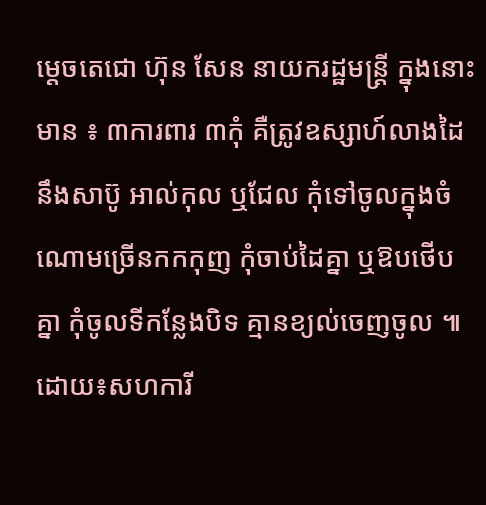ម្តេចតេជោ ហ៊ុន សែន នាយករដ្ឋមន្ត្រី ក្នុងនោះមាន ៖ ៣ការពារ ៣កុំ គឺត្រូវឧស្សាហ៍លាងដៃនឹងសាប៊ូ អាល់កុល ឬជែល កុំទៅចូលក្នុងចំណោមច្រើនកកកុញ កុំចាប់ដៃគ្នា ឬឱបថើបគ្នា កុំចូលទីកន្លែងបិទ គ្មានខ្យល់ចេញចូល ៕
ដោយ៖សហការី